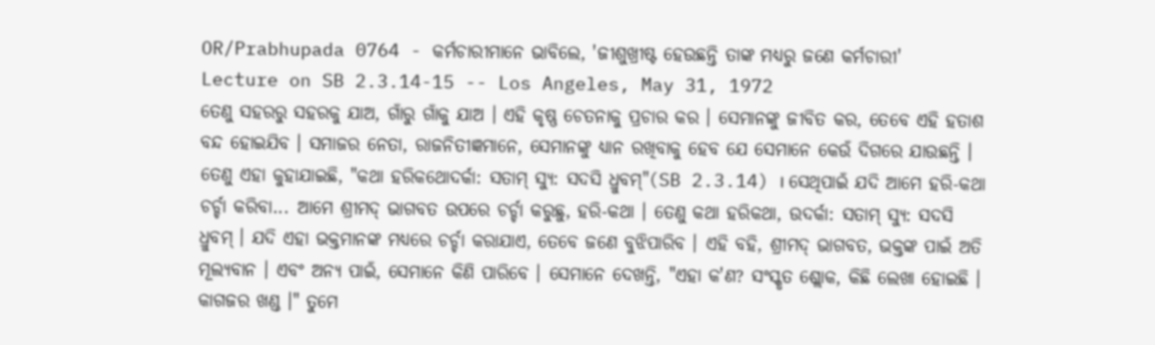OR/Prabhupada 0764 - କର୍ମଚାରୀମାନେ ଭାବିଲେ, 'ଜୀଶୁଖ୍ରୀଷ୍ଟ ହେଉଛନ୍ତି ତାଙ୍କ ମଧ୍ୟରୁ ଜଣେ କର୍ମଚାରୀ'
Lecture on SB 2.3.14-15 -- Los Angeles, May 31, 1972
ତେଣୁ ସହରରୁ ସହରକୁ ଯାଅ, ଗାଁରୁ ଗାଁକୁ ଯାଅ । ଏହି କୃଷ୍ଣ ଚେତନାକୁ ପ୍ରଚାର କର । ସେମାନଙ୍କୁ ଜୀବିତ କର, ତେବେ ଏହି ହତାଶ ବନ୍ଦ ହୋଇଯିବ । ସମାଜର ନେତା, ରାଜନିତୀଜ୍ଞମାନେ, ସେମାନଙ୍କୁ ଧ୍ୟାନ ରଖିବାକୁ ହେବ ଯେ ସେମାନେ କେଉଁ ଦିଗରେ ଯାଉଛନ୍ତି । ତେଣୁ ଏହା କୁହାଯାଇଛି, "କଥା ହରିକଥୋଦର୍କା: ସତାମ୍ ସ୍ୟୁ: ସଦସି ଧ୍ରୁବମ୍"(SB 2.3.14) । ସେଥିପାଇଁ ଯଦି ଆମେ ହରି-କଥା ଚର୍ଚ୍ଚା କରିବା... ଆମେ ଶ୍ରୀମଦ୍ ଭାଗବତ ଉପରେ ଚର୍ଚ୍ଚା କରୁଛୁ, ହରି-କଥା । ତେଣୁ କଥା ହରିକଥା, ଉଦର୍କା: ସତାମ୍ ସ୍ୟୁ: ସଦସି ଧ୍ରୁବମ୍ । ଯଦି ଏହା ଭକ୍ତମାନଙ୍କ ମଧ୍ୟରେ ଚର୍ଚ୍ଚା କରାଯାଏ, ତେବେ ଜଣେ ବୁଝିପାରିବ । ଏହି ବହି, ଶ୍ରୀମଦ୍ ଭାଗବତ, ଭକ୍ତଙ୍କ ପାଇଁ ଅତି ମୂଲ୍ୟବାନ । ଏବଂ ଅନ୍ୟ ପାଇଁ, ସେମାନେ କିଣି ପାରିବେ । ସେମାନେ ଦେଖନ୍ତି, "ଏହା କ'ଣ? ସଂସ୍କୃତ ଶ୍ଲୋକ, କିଛି ଲେଖା ହୋଇଛି । କାଗଜର ଖଣ୍ଡ ।" ତୁମେ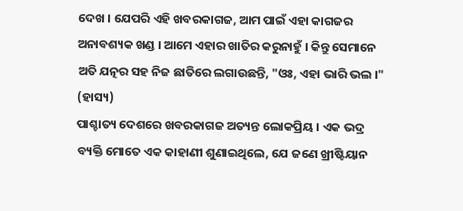ଦେଖ । ଯେପରି ଏହି ଖବରକାଗଜ, ଆମ ପାଇଁ ଏହା କାଗଜର ଅନାବଶ୍ୟକ ଖଣ୍ଡ । ଆମେ ଏହାର ଖାତିର କରୁନାହୁଁ । କିନ୍ତୁ ସେମାନେ ଅତି ଯତ୍ନର ସହ ନିଜ ଛାତିରେ ଲଗାଉଛନ୍ତି, "ଓଃ, ଏହା ଭାରି ଭଲ ।" (ହାସ୍ୟ)
ପାଶ୍ଚାତ୍ୟ ଦେଶରେ ଖବରକାଗଜ ଅତ୍ୟନ୍ତ ଲୋକପ୍ରିୟ । ଏକ ଭଦ୍ର ବ୍ୟକ୍ତି ମୋତେ ଏକ କାହାଣୀ ଶୁଣାଇଥିଲେ, ଯେ ଜଣେ ଖ୍ରୀଷ୍ଟିୟାନ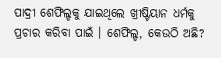ପାଦ୍ରୀ ଶେଫିଲ୍ଡକୁ ଯାଇଥିଲେ ଖ୍ରୀଷ୍ଟିୟାନ ଧର୍ମକୁ ପ୍ରଚାର କରିବା ପାଇଁ । ଶେଫିଲ୍ଡ, କେଉଠି ଅଛି?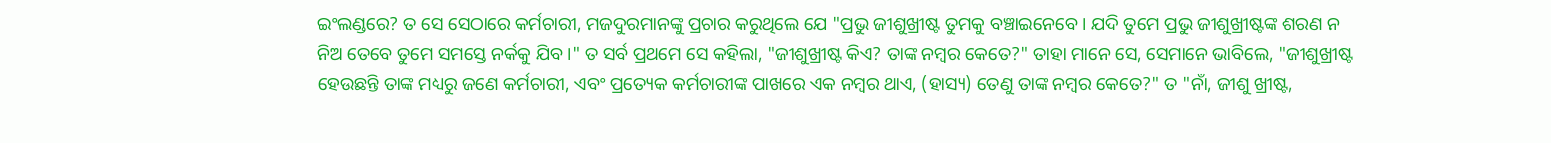ଇଂଲଣ୍ଡରେ? ତ ସେ ସେଠାରେ କର୍ମଚାରୀ, ମଜଦୁରମାନଙ୍କୁ ପ୍ରଚାର କରୁଥିଲେ ଯେ "ପ୍ରଭୁ ଜୀଶୁଖ୍ରୀଷ୍ଟ ତୁମକୁ ବଞ୍ଚାଇନେବେ । ଯଦି ତୁମେ ପ୍ରଭୁ ଜୀଶୁଖ୍ରୀଷ୍ଟଙ୍କ ଶରଣ ନ ନିଅ ତେବେ ତୁମେ ସମସ୍ତେ ନର୍କକୁ ଯିବ ।" ତ ସର୍ବ ପ୍ରଥମେ ସେ କହିଲା, "ଜୀଶୁଖ୍ରୀଷ୍ଟ କିଏ? ତାଙ୍କ ନମ୍ବର କେତେ?" ତାହା ମାନେ ସେ, ସେମାନେ ଭାବିଲେ, "ଜୀଶୁଖ୍ରୀଷ୍ଟ ହେଉଛନ୍ତି ତାଙ୍କ ମଧ୍ୟରୁ ଜଣେ କର୍ମଚାରୀ, ଏବଂ ପ୍ରତ୍ୟେକ କର୍ମଚାରୀଙ୍କ ପାଖରେ ଏକ ନମ୍ଵର ଥାଏ, (ହାସ୍ୟ) ତେଣୁ ତାଙ୍କ ନମ୍ଵର କେତେ?" ତ "ନାଁ, ଜୀଶୁ ଖ୍ରୀଷ୍ଟ,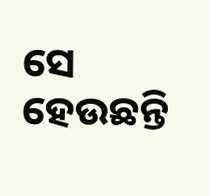ସେ ହେଉଛନ୍ତି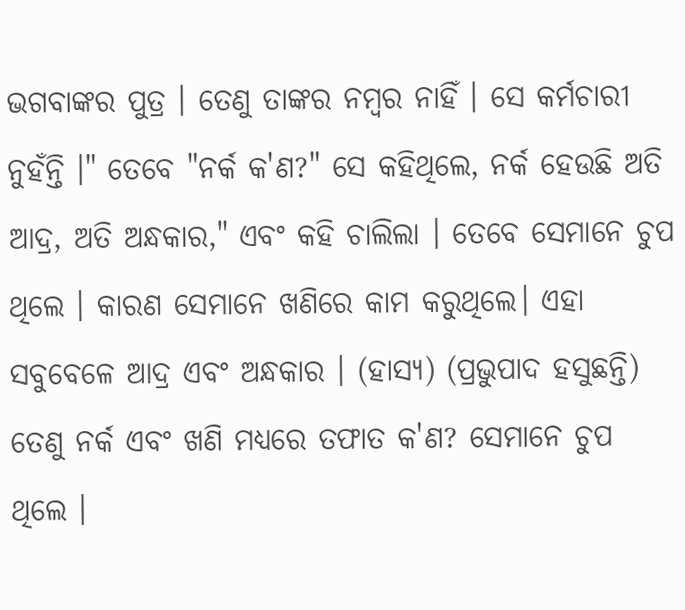ଭଗବାଙ୍କର ପୁତ୍ର । ତେଣୁ ତାଙ୍କର ନମ୍ଵର ନାହିଁ । ସେ କର୍ମଚାରୀ ନୁହଁନ୍ତି ।" ତେବେ "ନର୍କ କ'ଣ?" ସେ କହିଥିଲେ, ନର୍କ ହେଉଛି ଅତି ଆଦ୍ର, ଅତି ଅନ୍ଧକାର," ଏବଂ କହି ଚାଲିଲା । ତେବେ ସେମାନେ ଚୁପ ଥିଲେ । କାରଣ ସେମାନେ ଖଣିରେ କାମ କରୁଥିଲେ। ଏହା ସବୁବେଳେ ଆଦ୍ର ଏବଂ ଅନ୍ଧକାର । (ହାସ୍ୟ) (ପ୍ରଭୁପାଦ ହସୁଛନ୍ତି) ତେଣୁ ନର୍କ ଏବଂ ଖଣି ମଧ୍ୟରେ ତଫାତ କ'ଣ? ସେମାନେ ଚୁପ ଥିଲେ ।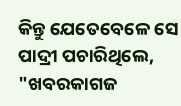କିନ୍ତୁ ଯେତେବେଳେ ସେ ପାଦ୍ରୀ ପଚାରିଥିଲେ, "ଖବରକାଗଜ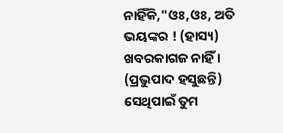ନାହିଁକି,"ଓଃ,ଓଃ, ଅତି ଭୟଙ୍କର ! (ହାସ୍ୟ) ଖବରକାଗଜ ନାହିଁ । (ପ୍ରଭୁପାଦ ହସୁଛନ୍ତି) ସେଥିପାଇଁ ତୁମ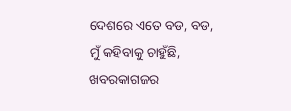ଦେଶରେ ଏତେ ବଡ, ବଡ, ମୁଁ କହିବାକୁ ଚାହୁଁଛି, ଖବରକାଗଜର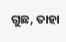ଗୁଛ, ତାହା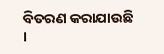ବିତରଣ କରାଯାଉଛି ।